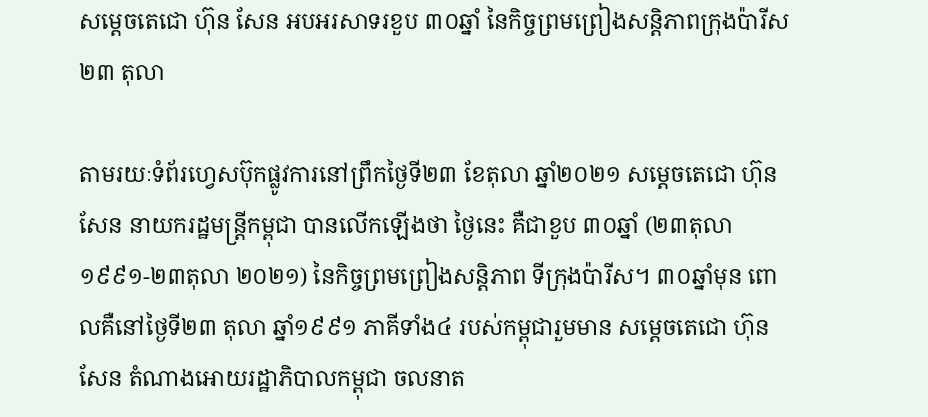សម្ដេចតេជោ ហ៊ុន សែន អបអរសាទរខួប ៣០ឆ្នាំ នៃកិច្ចព្រមព្រៀងសន្តិភាពក្រុងប៉ារីស ២៣ តុលា

តាមរយៈទំព័រហ្វេសប៊ុកផ្លូវការនៅព្រឹកថ្ងៃទី២៣ ខែតុលា ឆ្នាំ២០២១ សម្ដេចតេជោ ហ៊ុន សែន នាយករដ្ឋមន្ត្រីកម្ពុជា បានលើកឡើងថា ថ្ងៃនេះ គឺជាខួប ៣០ឆ្នាំ (២៣តុលា ១៩៩១-២៣តុលា ២០២១) នៃកិច្ចព្រមព្រៀងសន្តិភាព ទីក្រុងប៉ារីស។ ៣០ឆ្នាំមុន ពោលគឺនៅថ្ងៃទី២៣ តុលា ឆ្នាំ១៩៩១ ភាគីទាំង៤ របស់កម្ពុជារួមមាន សម្តេចតេជោ ហ៊ុន សែន តំណាងអោយរដ្ឋាភិបាលកម្ពុជា ចលនាត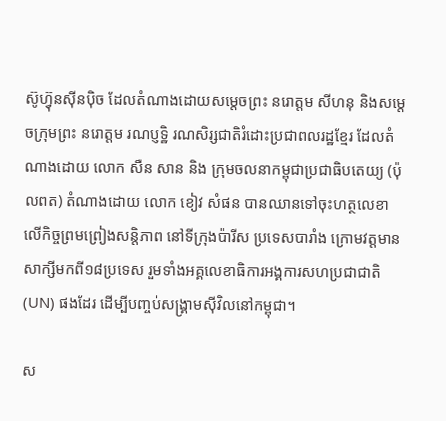ស៊ូហ៊្វុនស៊ីនប៉ិច ដែលតំណាងដោយសម្តេចព្រះ នរោត្តម សីហនុ និងសម្តេចក្រុមព្រះ នរោត្តម រណប្ញទ្ឋិ រណសិរ្សជាតិរំដោះប្រជាពលរដ្ឋខ្មែរ ដែលតំណាងដោយ លោក សឺន សាន និង ក្រុមចលនាកម្ពុជាប្រជាធិបតេយ្យ (ប៉ុលពត) តំណាងដោយ លោក ខៀវ សំផន បានឈានទៅចុះហត្ថលេខា លើកិច្ចព្រមព្រៀងសន្តិភាព នៅទីក្រុងប៉ារីស ប្រទេសបារាំង ក្រោមវត្តមានសាក្សីមកពី១៨ប្រទេស រួមទាំងអគ្គលេខាធិការអង្គការសហប្រជាជាតិ (UN) ផងដែរ ដើម្បីបញ្ចប់សង្រ្គាមស៊ីវិលនៅកម្ពុជា។

ស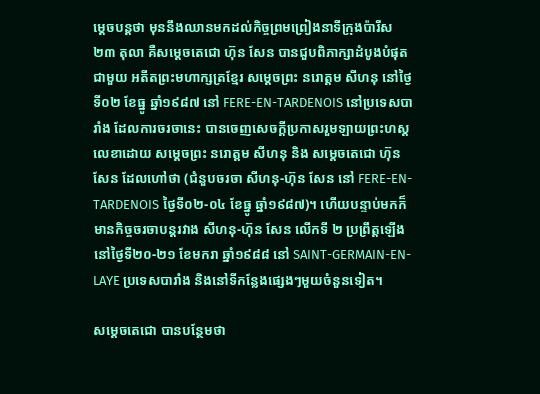ម្ដេចបន្តថា មុននឹងឈានមកដល់កិច្ចព្រមព្រៀងនាទីក្រុងប៉ារីស ២៣ តុលា គឺសម្តេចតេជោ ហ៊ុន សែន បានជួបពិភាក្សាដំបូងបំផុតជាមួយ អតីតព្រះមហាក្សត្រខ្មែរ សម្តេចព្រះ នរោត្តម សីហនុ នៅថ្ងៃទី០២ ខែធ្នូ ឆ្នាំ១៩៨៧ នៅ FERE-EN-TARDENOIS នៅប្រទេសបារាំង ដែលការចរចានេះ បានចេញសេចក្តីប្រកាសរួមឡាយព្រះហស្តលេខាដោយ សម្តេចព្រះ នរោត្តម សីហនុ និង សម្តេចតេជោ ហ៊ុន សែន ដែលហៅថា (ជំនួបចរចា សីហនុ-ហ៊ុន សែន នៅ FERE-EN-TARDENOIS ថ្ងៃទី០២-០៤ ខែធ្នូ ឆ្នាំ១៩៨៧)។ ហើយបន្ទាប់មកក៏មានកិច្ចចរចាបន្តរវាង សីហនុ-ហ៊ុន សែន លើកទី ២ ប្រព្រឹត្តឡើងនៅថ្ងៃទី២០-២១ ខែមករា ឆ្នាំ១៩៨៨ នៅ SAINT-GERMAIN-EN-LAYE ប្រទេសបារាំង និងនៅទីកន្លែងផ្សេងៗមួយចំនួនទៀត។

សម្ដេចតេជោ បានបន្ថែមថា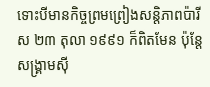ទោះបីមានកិច្ចព្រមព្រៀងសន្តិភាពប៉ារីស ២៣ តុលា ១៩៩១ ក៏ពិតមែន ប៉ុន្តែសង្រ្គាមស៊ី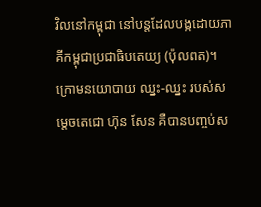វិលនៅកម្ពុជា នៅបន្តដែលបង្កដោយភាគីកម្ពុជាប្រជាធិបតេយ្យ (ប៉ុលពត)។ ក្រោមនយោបាយ ឈ្នះ-ឈ្នះ របស់សម្តេចតេជោ ហ៊ុន សែន គឺបានបញ្ចប់ស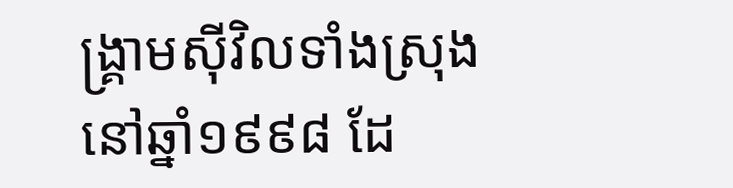ង្រ្គាមស៊ីវិលទាំងស្រុង នៅឆ្នាំ១៩៩៨ ដែ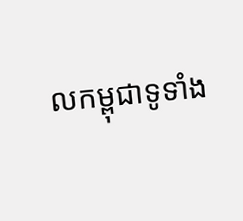លកម្ពុជាទូទាំង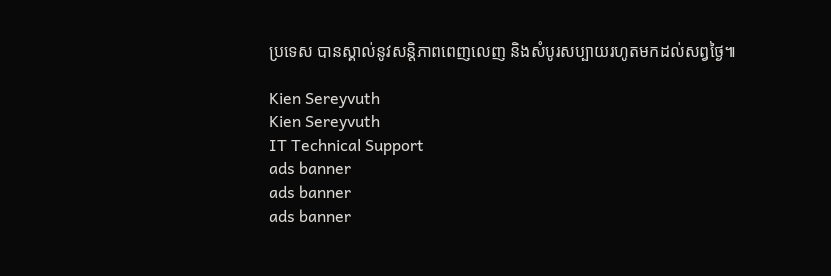ប្រទេស បានស្គាល់នូវសន្តិភាពពេញលេញ និងសំបូរសប្បាយរហូតមកដល់សព្វថ្ងៃ៕

Kien Sereyvuth
Kien Sereyvuth
IT Technical Support
ads banner
ads banner
ads banner